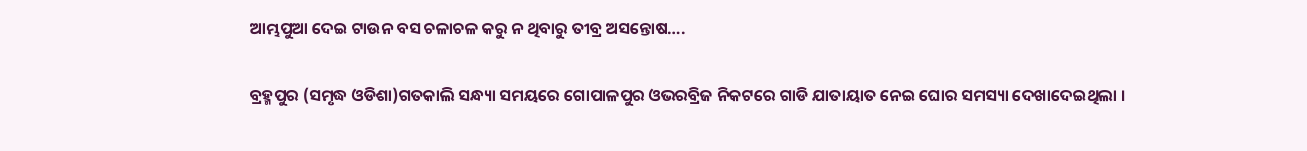ଆମ୍ଭପୁଆ ଦେଇ ଟାଉନ ବସ ଚଳାଚଳ କରୁ ନ ଥିବାରୁ ତୀବ୍ର ଅସନ୍ତୋଷ….

ବ୍ରହ୍ମପୁର (ସମୃଦ୍ଧ ଓଡିଶା)ଗତକାଲି ସନ୍ଧ୍ୟା ସମୟରେ ଗୋପାଳପୁର ଓଭରବ୍ରିଜ ନିକଟରେ ଗାଡି ଯାତାୟାତ ନେଇ ଘୋର ସମସ୍ୟା ଦେଖାଦେଇଥିଲା ।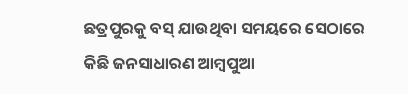ଛତ୍ରପୁରକୁ ବସ୍ ଯାଉଥିବା ସମୟରେ ସେଠାରେ କିଛି ଜନସାଧାରଣ ଆମ୍ବପୁଆ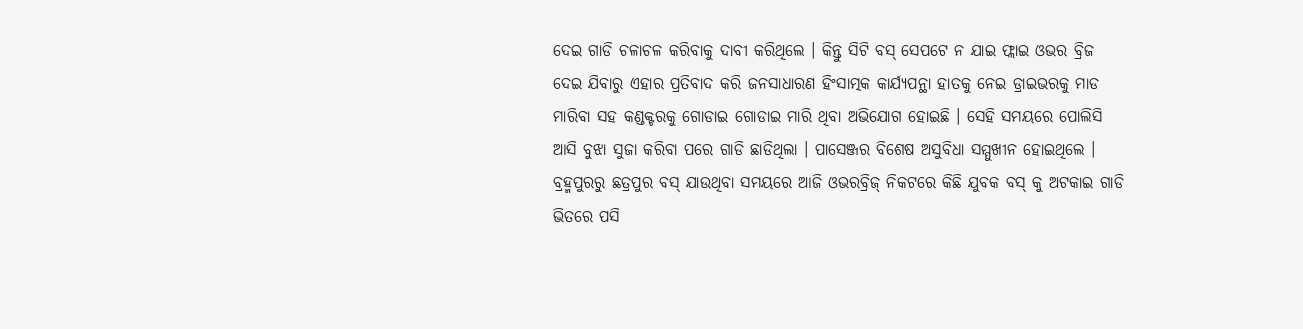ଦେଇ ଗାଡି ଚଳାଚଳ କରିବାକୁ ଦାବୀ କରିଥିଲେ । କିନ୍ତୁ ସିଟି ବସ୍ ସେପଟେ ନ ଯାଇ ଫ୍ଲାଇ ଓଭର ବ୍ରିଜ ଦେଇ ଯିବାରୁ ଏହାର ପ୍ରତିବାଦ କରି ଜନସାଧାରଣ ହିଂସାତ୍ମକ କାର୍ଯ୍ୟପନ୍ଥା ହାତକୁ ନେଇ ଡ୍ରାଇଭରକୁ ମାଡ ମାରିବା ସହ କଣ୍ଡକ୍ଟରକୁ ଗୋଡାଇ ଗୋଡାଇ ମାରି ଥିବା ଅଭିଯୋଗ ହୋଇଛି । ସେହି ସମୟରେ ପୋଲିସି ଆସି ବୁଝା ସୁଜା କରିବା ପରେ ଗାଡି ଛାଡିଥିଲା । ପାସେଞ୍ଜର ବିଶେଷ ଅସୁବିଧା ସମ୍ମୁଖୀନ ହୋଇଥିଲେ । ବ୍ରହ୍ମପୁରରୁ ଛତ୍ରପୁର ବସ୍ ଯାଉଥିବା ସମୟରେ ଆଜି ଓଭରବ୍ରିଜ୍ ନିକଟରେ କିଛି ଯୁବକ ବସ୍ କୁ ଅଟକାଇ ଗାଡି ଭିତରେ ପସି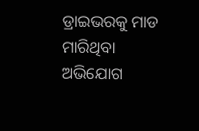ଡ୍ରାଇଭରକୁ ମାଡ ମାରିଥିବା ଅଭିଯୋଗ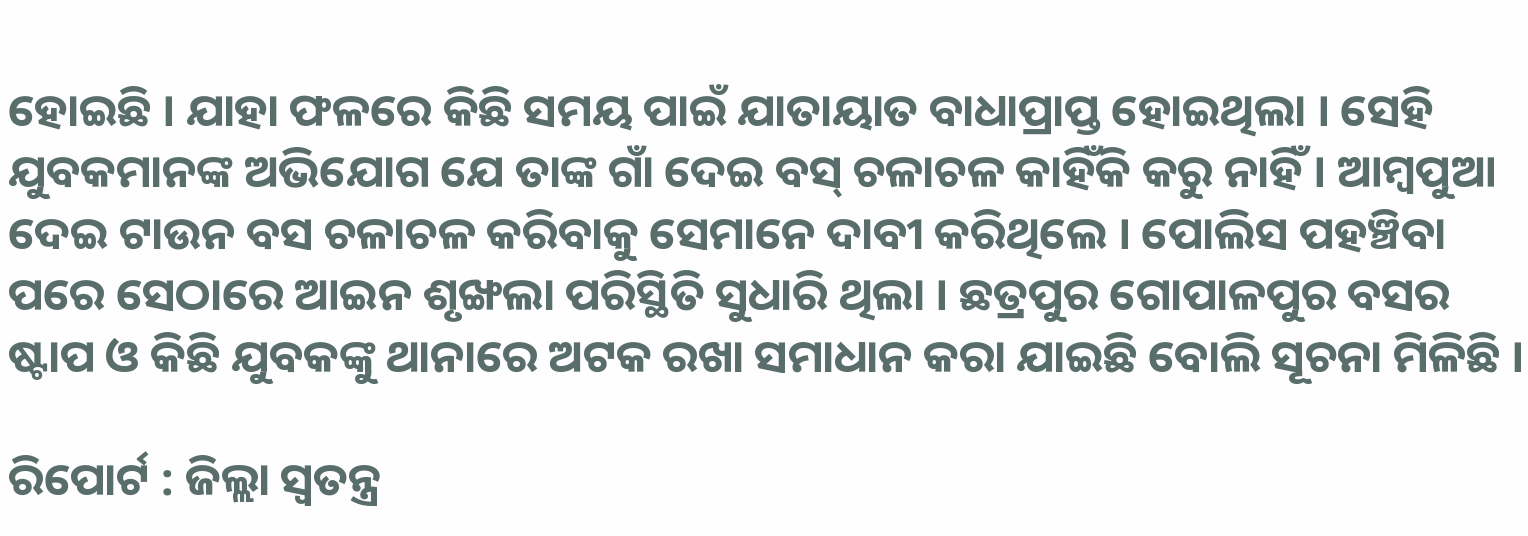ହୋଇଛି । ଯାହା ଫଳରେ କିଛି ସମୟ ପାଇଁ ଯାତାୟାତ ବାଧାପ୍ରାପ୍ତ ହୋଇଥିଲା । ସେହି ଯୁବକମାନଙ୍କ ଅଭିଯୋଗ ଯେ ତାଙ୍କ ଗାଁ ଦେଇ ବସ୍ ଚଳାଚଳ କାହିଁକି କରୁ ନାହିଁ । ଆମ୍ବପୁଆ ଦେଇ ଟାଉନ ବସ ଚଳାଚଳ କରିବାକୁ ସେମାନେ ଦାବୀ କରିଥିଲେ । ପୋଲିସ ପହଞ୍ଚିବା ପରେ ସେଠାରେ ଆଇନ ଶୃଙ୍ଖଲା ପରିସ୍ଥିତି ସୁଧାରି ଥିଲା । ଛତ୍ରପୁର ଗୋପାଳପୁର ବସର ଷ୍ଟାପ ଓ କିଛି ଯୁବକଙ୍କୁ ଥାନାରେ ଅଟକ ରଖା ସମାଧାନ କରା ଯାଇଛି ବୋଲି ସୂଚନା ମିଳିଛି ।

ରିପୋର୍ଟ : ଜିଲ୍ଲା ସ୍ୱତନ୍ତ୍ର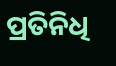ପ୍ରତିନିଧି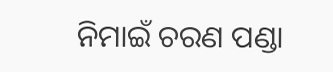ନିମାଇଁ ଚରଣ ପଣ୍ଡା